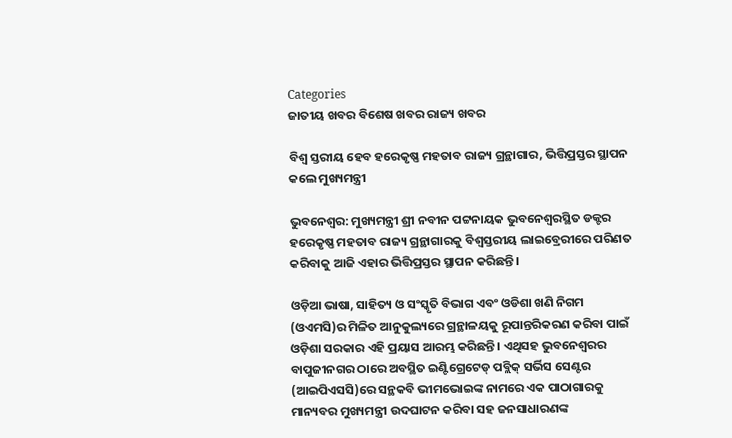Categories
ଜାତୀୟ ଖବର ବିଶେଷ ଖବର ରାଜ୍ୟ ଖବର

ବିଶ୍ଵ ସ୍ତରୀୟ ହେବ ହରେକୃଷ୍ଣ ମହତାବ ରାଜ୍ୟ ଗ୍ରନ୍ଥାଗାର, ଭିତ୍ତିପ୍ରସ୍ତର ସ୍ଥାପନ କଲେ ମୁଖ୍ୟମନ୍ତ୍ରୀ

ଭୁବନେଶ୍ବର: ମୁଖ୍ୟମନ୍ତ୍ରୀ ଶ୍ରୀ ନବୀନ ପଟ୍ଟନାୟକ ଭୁବନେଶ୍ୱରସ୍ଥିତ ଡକ୍ଟର ହରେକୃଷ୍ଣ ମହତାବ ରାଜ୍ୟ ଗ୍ରନ୍ଥାଗାରକୁ ବିଶ୍ବସ୍ତରୀୟ ଲାଇବ୍ରେରୀରେ ପରିଣତ କରିବାକୁ ଆଜି ଏହାର ଭିତ୍ତିପ୍ରସ୍ତର ସ୍ଥାପନ କରିଛନ୍ତି।

ଓଡ଼ିଆ ଭାଷା, ସାହିତ୍ୟ ଓ ସଂସ୍କୃତି ବିଭାଗ ଏବଂ ଓଡିଶା ଖଣି ନିଗମ (ଓଏମସି)ର ମିଳିତ ଆନୁକୁଲ୍ୟରେ ଗ୍ରନ୍ଥାଳୟକୁ ରୂପାନ୍ତରିକରଣ କରିବା ପାଇଁ ଓଡ଼ିଶା ସରକାର ଏହି ପ୍ରୟାସ ଆରମ୍ଭ କରିଛନ୍ତି । ଏଥିସହ ଭୁବନେଶ୍ବରର ବାପୁଜୀନଗର ଠାରେ ଅବସ୍ଥିତ ଇଣ୍ଟିଗ୍ରେଟେଡ୍ ପବ୍ଲିକ୍ ସର୍ଭିସ ସେଣ୍ଟର (ଆଇପିଏସସି)ରେ ସନ୍ଥକବି ଭୀମଭୋଇଙ୍କ ନାମରେ ଏକ ପାଠାଗାରକୁ ମାନ୍ୟବର ମୁଖ୍ୟମନ୍ତ୍ରୀ ଉଦଘାଟନ କରିବା ସହ ଜନସାଧାରଣଙ୍କ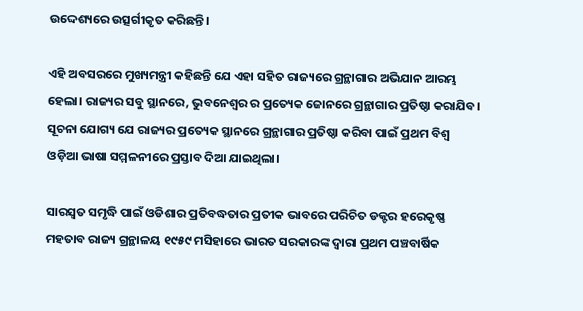ଉଦ୍ଦେଶ୍ୟରେ ଉତ୍ସର୍ଗୀକୃତ କରିଛନ୍ତି।

ଏହି ଅବସରରେ ମୁଖ୍ୟମନ୍ତ୍ରୀ କହିଛନ୍ତି ଯେ ଏହା ସହିତ ରାଜ୍ୟରେ ଗ୍ରନ୍ଥାଗାର ଅଭିଯାନ ଆରମ୍ଭ ହେଲା। ରାଜ୍ୟର ସବୁ ସ୍ଥାନରେ, ଭୁବନେଶ୍ଵର ର ପ୍ରତ୍ୟେକ ଜୋନରେ ଗ୍ରନ୍ଥାଗାର ପ୍ରତିଷ୍ଠା କରାଯିବ। ସୂଚନା ଯୋଗ୍ୟ ଯେ ରାଜ୍ୟର ପ୍ରତ୍ୟେକ ସ୍ଥାନରେ ଗ୍ରନ୍ଥାଗାର ପ୍ରତିଷ୍ଠା କରିବା ପାଇଁ ପ୍ରଥମ ବିଶ୍ବ ଓଡ଼ିଆ ଭାଷା ସମ୍ମଳନୀରେ ପ୍ରସ୍ତାବ ଦିଆ ଯାଇଥିଲା।

ସାରସ୍ୱତ ସମୃଦ୍ଧି ପାଇଁ ଓଡିଶାର ପ୍ରତିବଦ୍ଧତାର ପ୍ରତୀକ ଭାବରେ ପରିଚିତ ଡକ୍ଟର ହରେକୃଷ୍ଣ ମହତାବ ରାଜ୍ୟ ଗ୍ରନ୍ଥାଳୟ ୧୯୫୯ ମସିହାରେ ଭାରତ ସରକାରଙ୍କ ଦ୍ୱାରା ପ୍ରଥମ ପଞ୍ଚବାର୍ଷିକ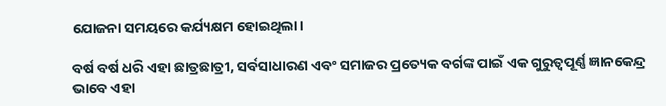ଯୋଜନା ସମୟରେ କର୍ଯ୍ୟକ୍ଷମ ହୋଇଥିଲା।

ବର୍ଷ ବର୍ଷ ଧରି ଏହା ଛାତ୍ରଛାତ୍ରୀ, ସର୍ବସାଧାରଣ ଏବଂ ସମାଜର ପ୍ରତ୍ୟେକ ବର୍ଗଙ୍କ ପାଇଁ ଏକ ଗୁରୁତ୍ୱପୂର୍ଣ୍ଣ ଜ୍ଞାନକେନ୍ଦ୍ର ଭାବେ ଏହା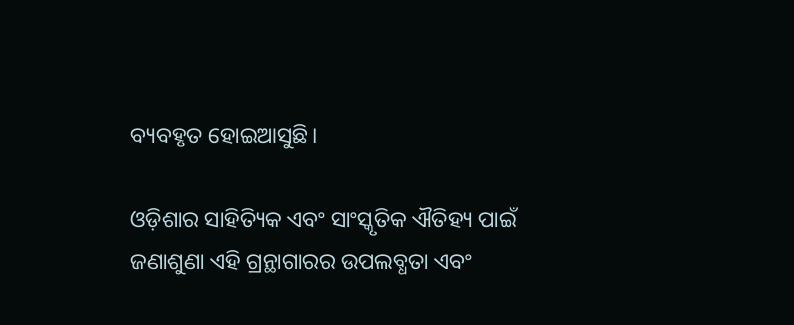ବ୍ୟବହୃତ ହୋଇଆସୁଛି।

ଓଡ଼ିଶାର ସାହିତ୍ୟିକ ଏବଂ ସାଂସ୍କୃତିକ ଐତିହ୍ୟ ପାଇଁ ଜଣାଶୁଣା ଏହି ଗ୍ରନ୍ଥାଗାରର ଉପଲବ୍ଧତା ଏବଂ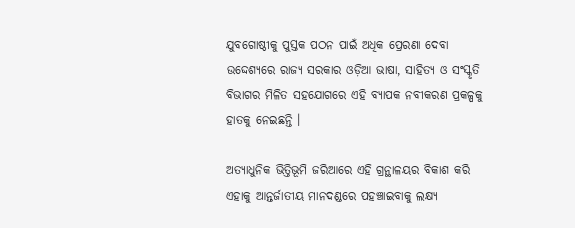ଯୁବଗୋଷ୍ଠୀକୁ ପୁସ୍ତକ ପଠନ ପାଇଁ ଅଧିକ ପ୍ରେରଣା ଦେବା ଉଦ୍ଦେଶ୍ୟରେ ରାଜ୍ୟ ସରକାର ଓଡ଼ିଆ ଭାଷା, ସାହିତ୍ୟ ଓ ସଂସ୍କୃତି ବିଭାଗର ମିଳିତ ସହଯୋଗରେ ଏହି ବ୍ୟାପକ ନବୀକରଣ ପ୍ରକଳ୍ପକୁ ହାତକୁ ନେଇଛନ୍ତି ।

ଅତ୍ୟାଧୁନିକ ଭିତ୍ତିଭୂମି ଜରିଆରେ ଏହି ଗ୍ରନ୍ଥାଳୟର ବିକାଶ କରି ଏହାକୁ ଆନ୍ତର୍ଜାତୀୟ ମାନଦଣ୍ଡରେ ପହଞ୍ଚାଇବାକୁ ଲକ୍ଷ୍ୟ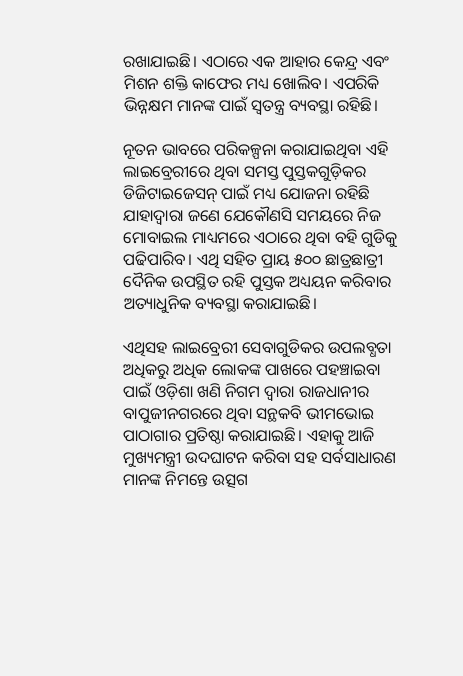ରଖାଯାଇଛି। ଏଠାରେ ଏକ ଆହାର କେନ୍ଦ୍ର ଏବଂ ମିଶନ ଶକ୍ତି କାଫେର ମଧ୍ୟ ଖୋଲିବ। ଏପରିକି ଭିନ୍ନକ୍ଷମ ମାନଙ୍କ ପାଇଁ ସ୍ବତନ୍ତ୍ର ବ୍ୟବସ୍ଥା ରହିଛି।

ନୂତନ ଭାବରେ ପରିକଳ୍ପନା କରାଯାଇଥିବା ଏହି ଲାଇବ୍ରେରୀରେ ଥିବା ସମସ୍ତ ପୁସ୍ତକଗୁଡ଼ିକର ଡିଜିଟାଇଜେସନ୍ ପାଇଁ ମଧ୍ୟ ଯୋଜନା ରହିଛି ଯାହାଦ୍ଵାରା ଜଣେ ଯେକୌଣସି ସମୟରେ ନିଜ ମୋବାଇଲ ମାଧ୍ୟମରେ ଏଠାରେ ଥିବା ବହି ଗୁଡିକୁ ପଢିପାରିବ। ଏଥି ସହିତ ପ୍ରାୟ ୫୦୦ ଛାତ୍ରଛାତ୍ରୀ ଦୈନିକ ଉପସ୍ଥିତ ରହି ପୁସ୍ତକ ଅଧ୍ୟୟନ କରିବାର ଅତ୍ୟାଧୁନିକ ବ୍ୟବସ୍ଥା କରାଯାଇଛି।

ଏଥିସହ ଲାଇବ୍ରେରୀ ସେବାଗୁଡିକର ଉପଲବ୍ଧତା ଅଧିକରୁ ଅଧିକ ଲୋକଙ୍କ ପାଖରେ ପହଞ୍ଚାଇବା ପାଇଁ ଓଡ଼ିଶା ଖଣି ନିଗମ ଦ୍ଵାରା ରାଜଧାନୀର ବାପୁଜୀନଗରରେ ଥିବା ସନ୍ଥକବି ଭୀମଭୋଇ ପାଠାଗାର ପ୍ରତିଷ୍ଠା କରାଯାଇଛି। ଏହାକୁ ଆଜି ମୁଖ୍ୟମନ୍ତ୍ରୀ ଉଦଘାଟନ କରିବା ସହ ସର୍ବସାଧାରଣ ମାନଙ୍କ ନିମନ୍ତେ ଉତ୍ସଗ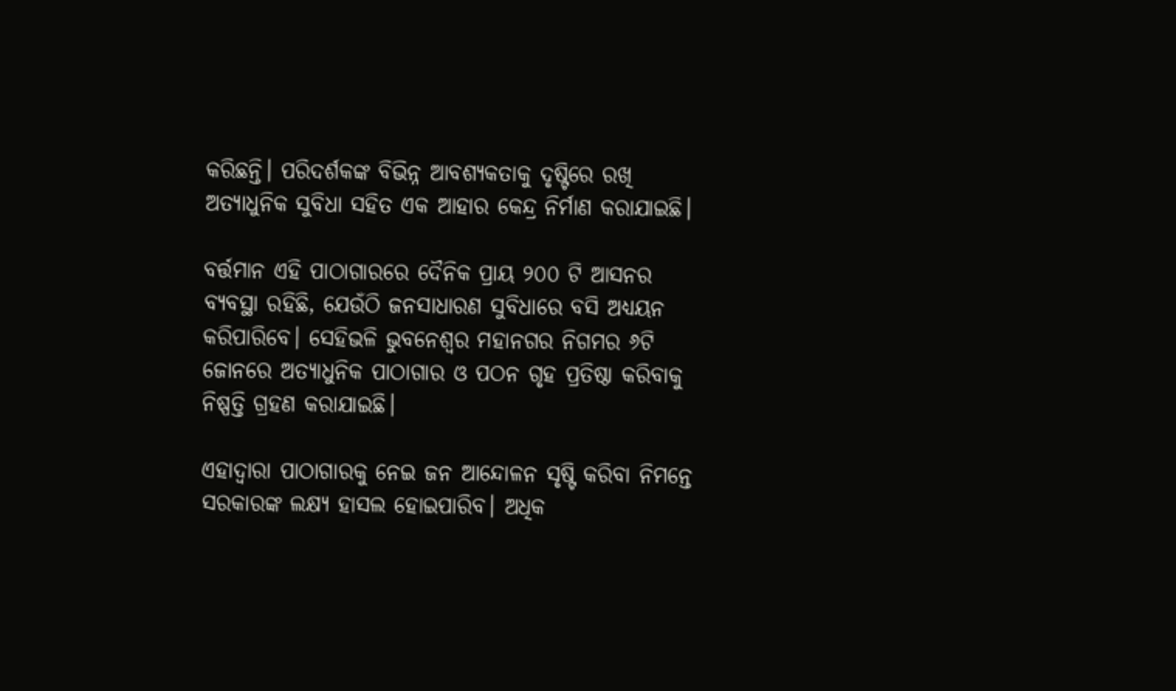କରିଛନ୍ତି। ପରିଦର୍ଶକଙ୍କ ବିଭିନ୍ନ ଆବଶ୍ୟକତାକୁ ଦୃଷ୍ଟିରେ ରଖି ଅତ୍ୟାଧୁନିକ ସୁବିଧା ସହିତ ଏକ ଆହାର କେନ୍ଦ୍ର ନିର୍ମାଣ କରାଯାଇଛି।

ବର୍ତ୍ତମାନ ଏହି ପାଠାଗାରରେ ଦୈନିକ ପ୍ରାୟ ୨୦୦ ଟି ଆସନର ବ୍ୟବସ୍ଥା ରହିଛି, ଯେଉଁଠି ଜନସାଧାରଣ ସୁବିଧାରେ ବସି ଅଧ୍ୟୟନ କରିପାରିବେ। ସେହିଭଳି ଭୁବନେଶ୍ବର ମହାନଗର ନିଗମର ୬ଟି ଜୋନରେ ଅତ୍ୟାଧୁନିକ ପାଠାଗାର ଓ ପଠନ ଗୃହ ପ୍ରତିଷ୍ଠା କରିବାକୁ ନିଷ୍ପତ୍ତି ଗ୍ରହଣ କରାଯାଇଛି।

ଏହାଦ୍ବାରା ପାଠାଗାରକୁ ନେଇ ଜନ ଆନ୍ଦୋଳନ ସୃଷ୍ଟି କରିବା ନିମନ୍ତେ ସରକାରଙ୍କ ଲକ୍ଷ୍ୟ ହାସଲ ହୋଇପାରିବ। ଅଧିକ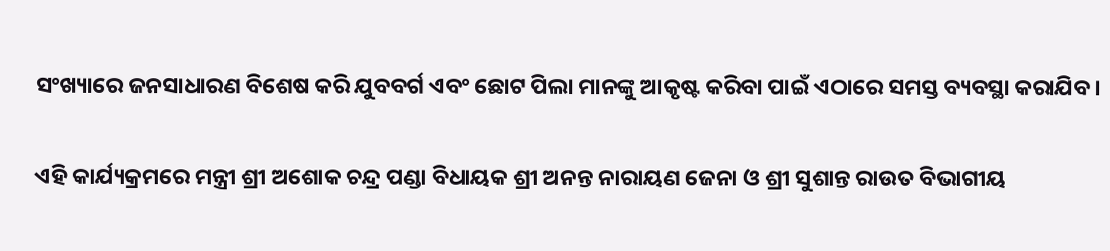ସଂଖ୍ୟାରେ ଜନସାଧାରଣ ବିଶେଷ କରି ଯୁବବର୍ଗ ଏବଂ ଛୋଟ ପିଲା ମାନଙ୍କୁ ଆକୃଷ୍ଟ କରିବା ପାଇଁ ଏଠାରେ ସମସ୍ତ ବ୍ୟବସ୍ଥା କରାଯିବ।

ଏହି କାର୍ଯ୍ୟକ୍ରମରେ ମନ୍ତ୍ରୀ ଶ୍ରୀ ଅଶୋକ ଚନ୍ଦ୍ର ପଣ୍ଡା ବିଧାୟକ ଶ୍ରୀ ଅନନ୍ତ ନାରାୟଣ ଜେନା ଓ ଶ୍ରୀ ସୁଶାନ୍ତ ରାଉତ ବିଭାଗୀୟ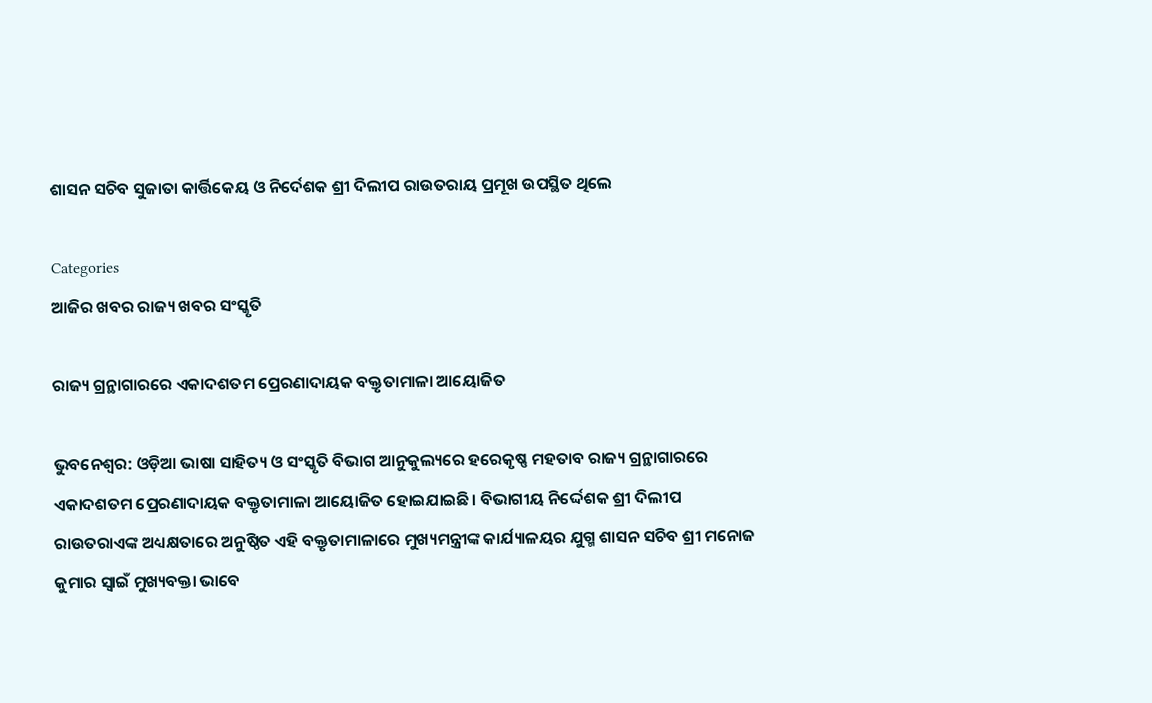ଶାସନ ସଚିବ ସୁଜାତା କାର୍ତ୍ତିକେୟ ଓ ନିର୍ଦେଶକ ଶ୍ରୀ ଦିଲୀପ ରାଉତରାୟ ପ୍ରମୂଖ ଉପସ୍ଥିତ ଥିଲେ

Categories
ଆଜିର ଖବର ରାଜ୍ୟ ଖବର ସଂସ୍କୃତି

ରାଜ୍ୟ ଗ୍ରନ୍ଥାଗାରରେ ଏକାଦଶତମ ପ୍ରେରଣାଦାୟକ ବକ୍ତୃତାମାଳା ଆୟୋଜିତ

ଭୁବନେଶ୍ୱର: ଓଡ଼ିଆ ଭାଷା ସାହିତ୍ୟ ଓ ସଂସ୍କୃତି ବିଭାଗ ଆନୁକୁଲ୍ୟରେ ହରେକୃଷ୍ଣ ମହତାବ ରାଜ୍ୟ ଗ୍ରନ୍ଥାଗାରରେ ଏକାଦଶତମ ପ୍ରେରଣାଦାୟକ ବକ୍ତୃତାମାଳା ଆୟୋଜିତ ହୋଇଯାଇଛି। ବିଭାଗୀୟ ନିର୍ଦ୍ଦେଶକ ଶ୍ରୀ ଦିଲୀପ ରାଉତରାଏଙ୍କ ଅଧ୍ୟକ୍ଷତାରେ ଅନୁଷ୍ଠିତ ଏହି ବକ୍ତୃତାମାଳାରେ ମୁଖ୍ୟମନ୍ତ୍ରୀଙ୍କ କାର୍ଯ୍ୟାଳୟର ଯୁଗ୍ମ ଶାସନ ସଚିବ ଶ୍ରୀ ମନୋଜ କୁମାର ସ୍ୱାଇଁ ମୁଖ୍ୟବକ୍ତା ଭାବେ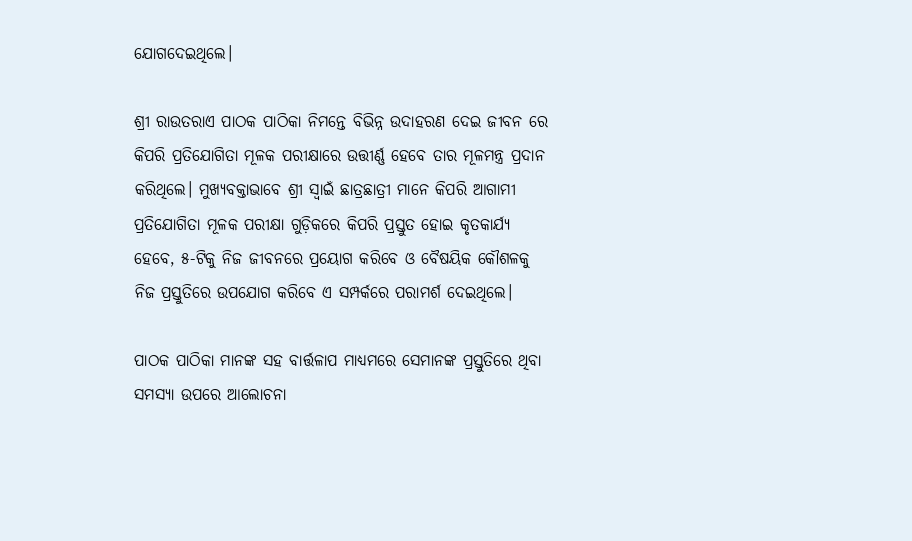ଯୋଗଦେଇଥିଲେ।

ଶ୍ରୀ ରାଉତରାଏ ପାଠକ ପାଠିକା ନିମନ୍ତେ ବିଭିନ୍ନ ଉଦାହରଣ ଦେଇ ଜୀବନ ରେ କିପରି ପ୍ରତିଯୋଗିତା ମୂଳକ ପରୀକ୍ଷାରେ ଉତ୍ତୀର୍ଣ୍ଣ ହେବେ ତାର ମୂଳମନ୍ତ୍ର ପ୍ରଦାନ କରିଥିଲେ। ମୁଖ୍ୟବକ୍ତାଭାବେ ଶ୍ରୀ ସ୍ୱାଇଁ ଛାତ୍ରଛାତ୍ରୀ ମାନେ କିପରି ଆଗାମୀ ପ୍ରତିଯୋଗିତା ମୂଳକ ପରୀକ୍ଷା ଗୁଡ଼ିକରେ କିପରି ପ୍ରସ୍ତୁତ ହୋଇ କୃତକାର୍ଯ୍ୟ ହେବେ, ୫-ଟିକୁ ନିଜ ଜୀବନରେ ପ୍ରୟୋଗ କରିବେ ଓ ବୈଷୟିକ କୌଶଳକୁ ନିଜ ପ୍ରସ୍ତୁତିରେ ଉପଯୋଗ କରିବେ ଏ ସମ୍ପର୍କରେ ପରାମର୍ଶ ଦେଇଥିଲେ।

ପାଠକ ପାଠିକା ମାନଙ୍କ ସହ ବାର୍ତ୍ତଳାପ ମାଧ୍ୟମରେ ସେମାନଙ୍କ ପ୍ରସ୍ତୁତିରେ ଥିବା ସମସ୍ୟା ଉପରେ ଆଲୋଚନା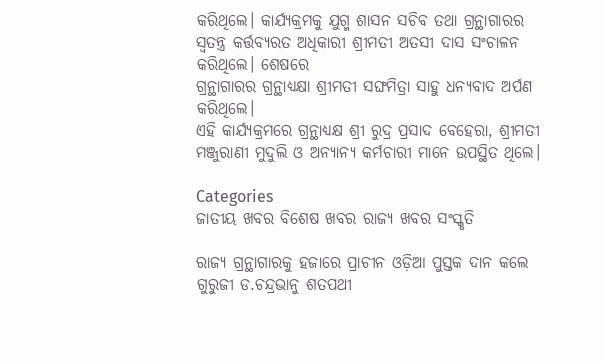କରିଥିଲେ। କାର୍ଯ୍ୟକ୍ରମକୁ ଯୁଗ୍ମ ଶାସନ ସଚିବ ତଥା ଗ୍ରନ୍ଥାଗାରର ସ୍ୱତନ୍ତ୍ର କର୍ତ୍ତବ୍ୟରତ ଅଧିକାରୀ ଶ୍ରୀମତୀ ଅତସୀ ଦାସ ସଂଚାଳନ କରିଥିଲେ। ଶେଷରେ
ଗ୍ରନ୍ଥାଗାରର ଗ୍ରନ୍ଥାଧ୍ୟକ୍ଷା ଶ୍ରୀମତୀ ସଙ୍ଘମିତ୍ରା ସାହୁ ଧନ୍ଯବାଦ ଅର୍ପଣ କରିଥିଲେ।
ଏହି କାର୍ଯ୍ୟକ୍ରମରେ ଗ୍ରନ୍ଥାଧ୍ୟକ୍ଷ ଶ୍ରୀ ରୁଦ୍ର ପ୍ରସାଦ ବେହେରା, ଶ୍ରୀମତୀ ମଞ୍ଜୁରାଣୀ ମୁଦୁଲି ଓ ଅନ୍ୟାନ୍ୟ କର୍ମଚାରୀ ମାନେ ଉପସ୍ଥିତ ଥିଲେ।

Categories
ଜାତୀୟ ଖବର ବିଶେଷ ଖବର ରାଜ୍ୟ ଖବର ସଂସ୍କୃତି

ରାଜ୍ୟ ଗ୍ରନ୍ଥାଗାରକୁ ହଜାରେ ପ୍ରାଚୀନ ଓଡ଼ିଆ ପୁସ୍ତକ ଦାନ କଲେ ଗୁରୁଜୀ ଡ.ଚନ୍ଦ୍ରଭାନୁ ଶତପଥୀ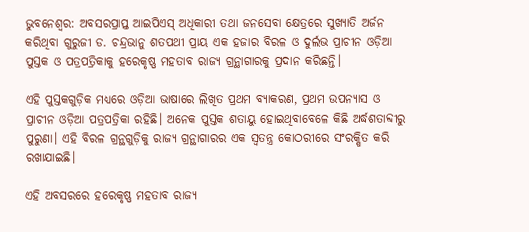ଭୁବନେଶ୍ୱର: ଅବସରପ୍ରାପ୍ତ ଆଇପିଏସ୍‌ ଅଧିକାରୀ ତଥା ଜନସେବା କ୍ଷେତ୍ରରେ ସୁଖ୍ୟାତି ଅର୍ଜନ କରିଥିବା ଗୁରୁଜୀ ଡ. ଚନ୍ଦ୍ରଭାନୁ ଶତପଥୀ ପ୍ରାୟ ଏକ ହଜାର ବିରଳ ଓ ଦୁର୍ଲଭ ପ୍ରାଚୀନ ଓଡ଼ିଆ ପୁସ୍ତକ ଓ ପତ୍ରପତ୍ରିକାକୁ ହରେକୃଷ୍ଣ ମହତାବ ରାଜ୍ୟ ଗ୍ରନ୍ଥାଗାରକୁ ପ୍ରଦାନ କରିଛନ୍ତି।

ଏହି ପୁସ୍ତକଗୁଡ଼ିକ ମଧ୍ୟରେ ଓଡ଼ିଆ ଭାଷାରେ ଲିଖିତ ପ୍ରଥମ ବ୍ୟାକରଣ, ପ୍ରଥମ ଉପନ୍ୟାସ ଓ ପ୍ରାଚୀନ ଓଡ଼ିଆ ପତ୍ରପତ୍ରିକା ରହିଛି। ଅନେକ ପୁସ୍ତକ ଶତାୟୁ ହୋଇଥିବାବେଳେ କିଛି ଅର୍ଦ୍ଧଶତାବ୍ଦୀରୁ ପୁରୁଣା। ଏହି ବିରଳ ଗ୍ରନ୍ଥଗୁଡ଼ିକୁ ରାଜ୍ୟ ଗ୍ରନ୍ଥାଗାରର ଏକ ସ୍ୱତନ୍ତ୍ର କୋଠରୀରେ ସଂରକ୍ଷିତ କରି ରଖାଯାଇଛି।

ଏହି ଅବସରରେ ହରେକୃଷ୍ଣ ମହତାବ ରାଜ୍ୟ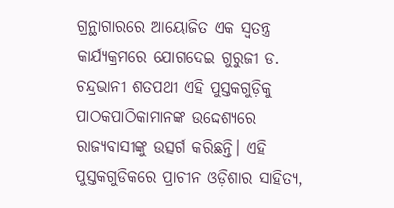ଗ୍ରନ୍ଥାଗାରରେ ଆୟୋଜିତ ଏକ ସ୍ୱତନ୍ତ୍ର କାର୍ଯ୍ୟକ୍ରମରେ ଯୋଗଦେଇ ଗୁରୁଜୀ ଡ. ଚନ୍ଦ୍ରଭାନୀ ଶତପଥୀ ଏହି ପୁସ୍ତକଗୁଡ଼ିକୁ ପାଠକପାଠିକାମାନଙ୍କ ଉଦ୍ଦେଶ୍ୟରେ ରାଜ୍ୟବାସୀଙ୍କୁ ଉତ୍ସର୍ଗ କରିଛନ୍ତି। ଏହି ପୁସ୍ତକଗୁଡିକରେ ପ୍ରାଚୀନ ଓଡ଼ିଶାର ସାହିତ୍ୟ,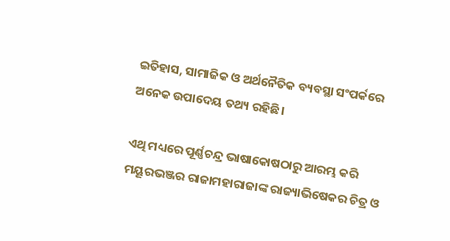ଇତିହାସ, ସାମାଜିକ ଓ ଅର୍ଥନୈତିକ ବ୍ୟବସ୍ଥା ସଂପର୍କରେ ଅନେକ ଉପାଦେୟ ତଥ୍ୟ ରହିଛି।

ଏଥି ମଧ୍ୟରେ ପୂର୍ଣ୍ଣଚନ୍ଦ୍ର ଭାଷାକୋଷଠାରୁ ଆରମ୍ଭ କରି ମୟୂରଭଞ୍ଜର ରାଜାମହାରାଜାଙ୍କ ରାଜ୍ୟାଭିଷେକର ଚିତ୍ର ଓ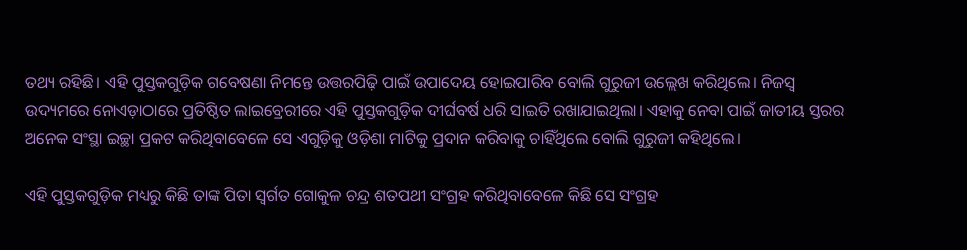ତଥ୍ୟ ରହିଛି। ଏହି ପୁସ୍ତକଗୁଡ଼ିକ ଗବେଷଣା ନିମନ୍ତେ ଉତ୍ତରପିଢ଼ି ପାଇଁ ଉପାଦେୟ ହୋଇପାରିବ ବୋଲି ଗୁରୁଜୀ ଉଲ୍ଲେଖ କରିଥିଲେ। ନିଜସ୍ୱ ଉଦ୍ୟମରେ ନୋଏଡ଼ାଠାରେ ପ୍ରତିଷ୍ଠିତ ଲାଇବ୍ରେରୀରେ ଏହି ପୁସ୍ତକଗୁଡ଼ିକ ଦୀର୍ଘବର୍ଷ ଧରି ସାଇତି ରଖାଯାଇଥିଲା। ଏହାକୁ ନେବା ପାଇଁ ଜାତୀୟ ସ୍ତରର ଅନେକ ସଂସ୍ଥା ଇଚ୍ଛା ପ୍ରକଟ କରିଥିବାବେଳେ ସେ ଏଗୁଡ଼ିକୁ ଓଡ଼ିଶା ମାଟିକୁ ପ୍ରଦାନ କରିବାକୁ ଚାହିଁଥିଲେ ବୋଲି ଗୁରୁଜୀ କହିଥିଲେ।

ଏହି ପୁସ୍ତକଗୁଡ଼ିକ ମଧ୍ୟରୁ କିଛି ତାଙ୍କ ପିତା ସ୍ୱର୍ଗତ ଗୋକୁଳ ଚନ୍ଦ୍ର ଶତପଥୀ ସଂଗ୍ରହ କରିଥିବାବେଳେ କିଛି ସେ ସଂଗ୍ରହ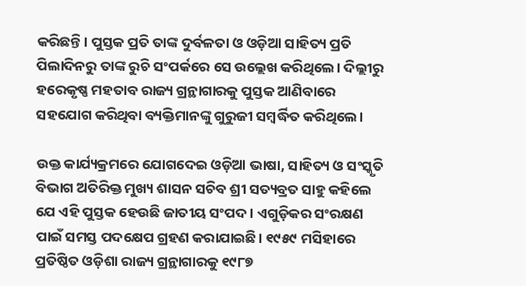କରିଛନ୍ତି। ପୁସ୍ତକ ପ୍ରତି ତାଙ୍କ ଦୁର୍ବଳତା ଓ ଓଡ଼ିଆ ସାହିତ୍ୟ ପ୍ରତି ପିଲାଦିନରୁ ତାଙ୍କ ରୁଚି ସଂପର୍କରେ ସେ ଉଲ୍ଲେଖ କରିଥିଲେ। ଦିଲ୍ଲୀରୁ ହରେକୃଷ୍ଣ ମହତାବ ରାଜ୍ୟ ଗ୍ରନ୍ଥାଗାରକୁ ପୁସ୍ତକ ଆଣିବାରେ ସହଯୋଗ କରିଥିବା ବ୍ୟକ୍ତିମାନଙ୍କୁ ଗୁରୁଜୀ ସମ୍ବର୍ଦ୍ଧିତ କରିଥିଲେ।

ଉକ୍ତ କାର୍ଯ୍ୟକ୍ରମରେ ଯୋଗଦେଇ ଓଡ଼ିଆ ଭାଷା, ସାହିତ୍ୟ ଓ ସଂସ୍କୃତି ବିଭାଗ ଅତିରିକ୍ତ ମୁଖ୍ୟ ଶାସନ ସଚିବ ଶ୍ରୀ ସତ୍ୟବ୍ରତ ସାହୁ କହିଲେ ଯେ ଏହି ପୁସ୍ତକ ହେଉଛି ଜାତୀୟ ସଂପଦ। ଏଗୁଡ଼ିକର ସଂରକ୍ଷଣ ପାଇଁ ସମସ୍ତ ପଦକ୍ଷେପ ଗ୍ରହଣ କରାଯାଇଛି। ୧୯୫୯ ମସିହାରେ ପ୍ରତିଷ୍ଠିତ ଓଡ଼ିଶା ରାଜ୍ୟ ଗ୍ରନ୍ଥାଗାରକୁ ୧୯୮୭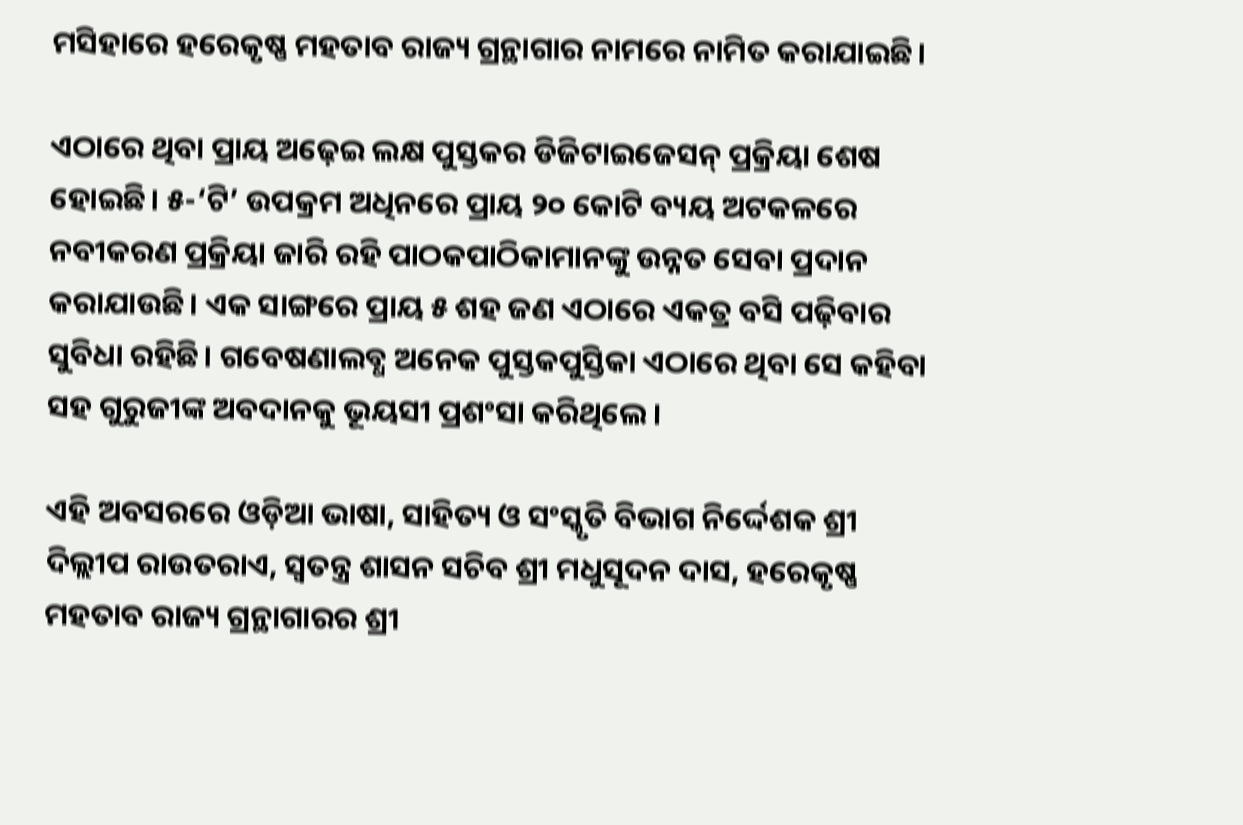ମସିହାରେ ହରେକୃଷ୍ଣ ମହତାବ ରାଜ୍ୟ ଗ୍ରନ୍ଥାଗାର ନାମରେ ନାମିତ କରାଯାଇଛି।

ଏଠାରେ ଥିବା ପ୍ରାୟ ଅଢ଼େଇ ଲକ୍ଷ ପୁସ୍ତକର ଡିଜିଟାଇଜେସନ୍‌ ପ୍ରକ୍ରିୟା ଶେଷ ହୋଇଛି। ୫-‘ଟି’ ଉପକ୍ରମ ଅଧିନରେ ପ୍ରାୟ ୨୦ କୋଟି ବ୍ୟୟ ଅଟକଳରେ ନବୀକରଣ ପ୍ରକ୍ରିୟା ଜାରି ରହି ପାଠକପାଠିକାମାନଙ୍କୁ ଉନ୍ନତ ସେବା ପ୍ରଦାନ କରାଯାଉଛି। ଏକ ସାଙ୍ଗରେ ପ୍ରାୟ ୫ ଶହ ଜଣ ଏଠାରେ ଏକତ୍ର ବସି ପଢ଼ିବାର ସୁବିଧା ରହିଛି। ଗବେଷଣାଲବ୍ଧ ଅନେକ ପୁସ୍ତକପୁସ୍ତିକା ଏଠାରେ ଥିବା ସେ କହିବା ସହ ଗୁରୁଜୀଙ୍କ ଅବଦାନକୁ ଭୂୟସୀ ପ୍ରଶଂସା କରିଥିଲେ।

ଏହି ଅବସରରେ ଓଡ଼ିଆ ଭାଷା, ସାହିତ୍ୟ ଓ ସଂସ୍କୃତି ବିଭାଗ ନିର୍ଦ୍ଦେଶକ ଶ୍ରୀ ଦିଲ୍ଲୀପ ରାଉତରାଏ, ସ୍ୱତନ୍ତ୍ର ଶାସନ ସଚିବ ଶ୍ରୀ ମଧୁସୂଦନ ଦାସ, ହରେକୃଷ୍ଣ ମହତାବ ରାଜ୍ୟ ଗ୍ରନ୍ଥାଗାରର ଶ୍ରୀ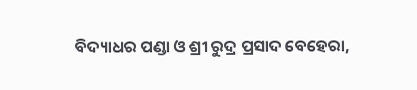ବିଦ୍ୟାଧର ପଣ୍ଡା ଓ ଶ୍ରୀ ରୁଦ୍ର ପ୍ରସାଦ ବେହେରା,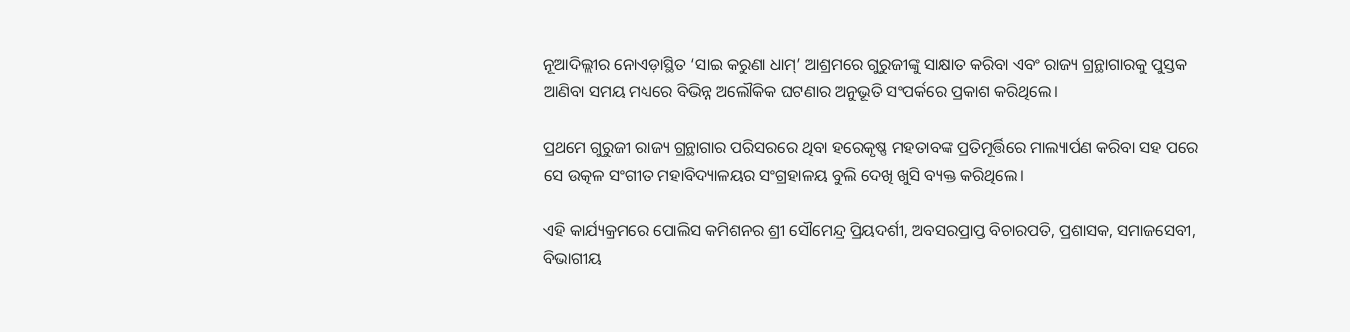ନୂଆଦିଲ୍ଲୀର ନୋଏଡ଼ାସ୍ଥିତ ‘ସାଇ କରୁଣା ଧାମ୍‌’ ଆଶ୍ରମରେ ଗୁରୁଜୀଙ୍କୁ ସାକ୍ଷାତ କରିବା ଏବଂ ରାଜ୍ୟ ଗ୍ରନ୍ଥାଗାରକୁ ପୁସ୍ତକ ଆଣିବା ସମୟ ମଧ୍ୟରେ ବିଭିନ୍ନ ଅଲୌକିକ ଘଟଣାର ଅନୁଭୂତି ସଂପର୍କରେ ପ୍ରକାଶ କରିଥିଲେ।

ପ୍ରଥମେ ଗୁରୁଜୀ ରାଜ୍ୟ ଗ୍ରନ୍ଥାଗାର ପରିସରରେ ଥିବା ହରେକୃଷ୍ଣ ମହତାବଙ୍କ ପ୍ରତିମୂର୍ତ୍ତିରେ ମାଲ୍ୟାର୍ପଣ କରିବା ସହ ପରେ ସେ ଉତ୍କଳ ସଂଗୀତ ମହାବିଦ୍ୟାଳୟର ସଂଗ୍ରହାଳୟ ବୁଲି ଦେଖି ଖୁସି ବ୍ୟକ୍ତ କରିଥିଲେ।

ଏହି କାର୍ଯ୍ୟକ୍ରମରେ ପୋଲିସ କମିଶନର ଶ୍ରୀ ସୌମେନ୍ଦ୍ର ପ୍ରିୟଦର୍ଶୀ, ଅବସରପ୍ରାପ୍ତ ବିଚାରପତି, ପ୍ରଶାସକ, ସମାଜସେବୀ, ବିଭାଗୀୟ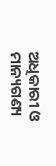ଅଧିକାରୀ ଓ ମାନ୍ୟଗଣ୍ୟ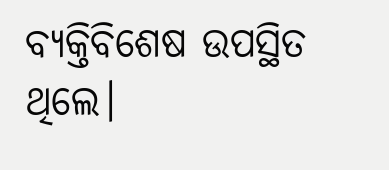ବ୍ୟକ୍ତିବିଶେଷ ଉପସ୍ଥିତ ଥିଲେ।